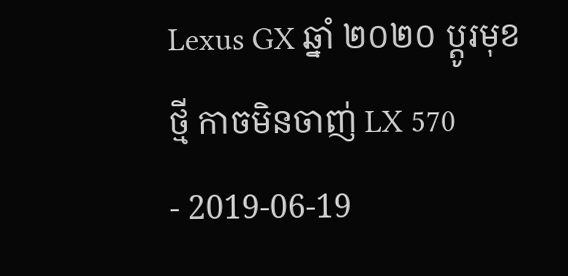Lexus GX ឆ្នាំ ២០២០ ប្ដូរមុខថ្មី កាចមិនចាញ់ LX 570
- 2019-06-19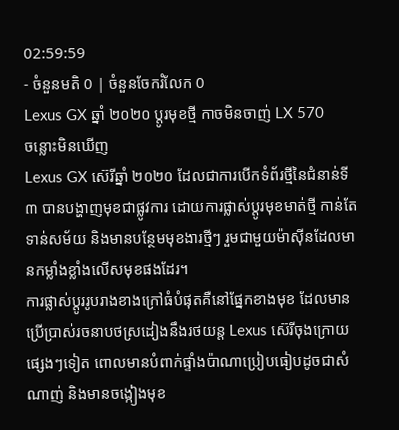02:59:59
- ចំនួនមតិ 0 | ចំនួនចែករំលែក 0
Lexus GX ឆ្នាំ ២០២០ ប្ដូរមុខថ្មី កាចមិនចាញ់ LX 570
ចន្លោះមិនឃើញ
Lexus GX ស៊េរីឆ្នាំ ២០២០ ដែលជាការបើកទំព័រថ្មីនៃជំនាន់ទី ៣ បានបង្ហាញមុខជាផ្លូវការ ដោយការផ្លាស់ប្ដូរមុខមាត់ថ្មី កាន់តែទាន់សម័យ និងមានបន្ថែមមុខងារថ្មីៗ រួមជាមួយម៉ាស៊ីនដែលមានកម្លាំងខ្លាំងលើសមុខផងដែរ។
ការផ្លាស់ប្ដូររូបរាងខាងក្រៅធំបំផុតគឺនៅផ្នែកខាងមុខ ដែលមានប្រើប្រាស់រចនាបថស្រដៀងនឹងរថយន្ត Lexus ស៊េរីចុងក្រោយផ្សេងៗទៀត ពោលមានបំពាក់ផ្ទាំងប៉ាណាប្រៀបធៀបដូចជាសំណាញ់ និងមានចង្កៀងមុខ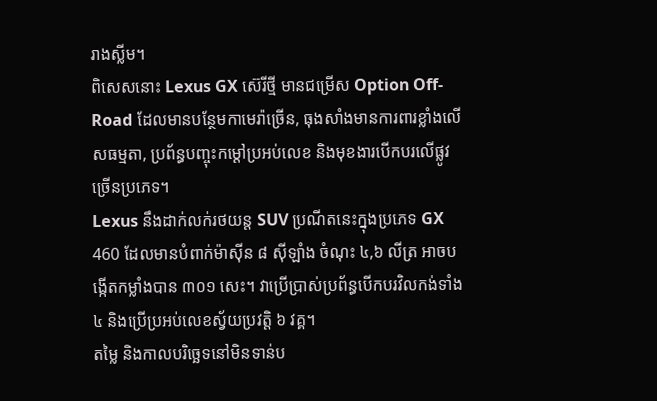រាងស្លីម។
ពិសេសនោះ Lexus GX ស៊េរីថ្មី មានជម្រើស Option Off-Road ដែលមានបន្ថែមកាមេរ៉ាច្រើន, ធុងសាំងមានការពារខ្លាំងលើសធម្មតា, ប្រព័ន្ធបញ្ចុះកម្ដៅប្រអប់លេខ និងមុខងារបើកបរលើផ្លូវច្រើនប្រភេទ។
Lexus នឹងដាក់លក់រថយន្ត SUV ប្រណីតនេះក្នុងប្រភេទ GX 460 ដែលមានបំពាក់ម៉ាស៊ីន ៨ ស៊ីឡាំង ចំណុះ ៤,៦ លីត្រ អាចបង្កើតកម្លាំងបាន ៣០១ សេះ។ វាប្រើប្រាស់ប្រព័ន្ធបើកបរវិលកង់ទាំង ៤ និងប្រើប្រអប់លេខស្វ័យប្រវត្តិ ៦ វគ្គ។
តម្លៃ និងកាលបរិច្ឆេទនៅមិនទាន់ប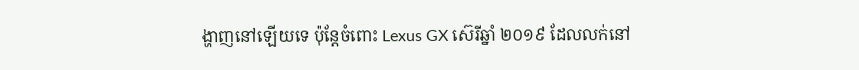ង្ហាញនៅឡើយទេ ប៉ុន្តែចំពោះ Lexus GX ស៊េរីឆ្នាំ ២០១៩ ដែលលក់នៅ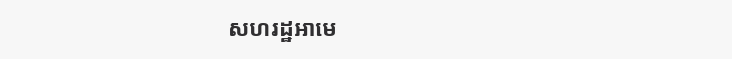សហរដ្ឋអាមេ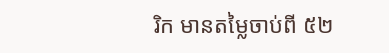រិក មានតម្លៃចាប់ពី ៥២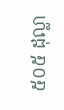៥០៥ ដុល្លា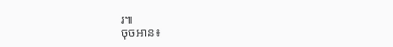រ៕
ចុចអាន៖